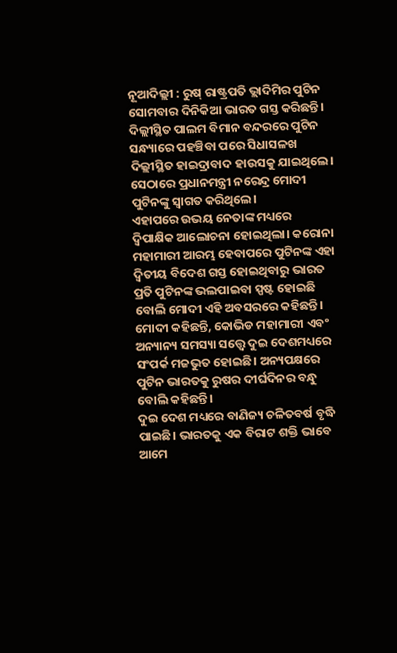ନୂଆଦିଲ୍ଲୀ : ରୁଷ୍ ରାଷ୍ଟ୍ରପତି ଭ୍ଲାଦିମିର ପୁଟିନ ସୋମବାର ଦିନିକିଆ ଭାରତ ଗସ୍ତ କରିଛନ୍ତି। ଦିଲ୍ଲୀସ୍ଥିତ ପାଲମ ବିମାନ ବନ୍ଦରରେ ପୁଟିନ ସନ୍ଧ୍ୟାରେ ପହଞ୍ଚିବା ପରେ ସିଧାସଳଖ ଦିଲ୍ଲୀସ୍ଥିତ ହାଇଦ୍ରାବାଦ ହାଉସକୁ ଯାଇଥିଲେ। ସେଠାରେ ପ୍ରଧାନମନ୍ତ୍ରୀ ନରେନ୍ଦ୍ର ମୋଦୀ ପୁଟିନଙ୍କୁ ସ୍ବାଗତ କରିଥିଲେ।
ଏହାପରେ ଉଭୟ ନେତାଙ୍କ ମଧ୍ୟରେ ଦ୍ବିପାକ୍ଷିକ ଆଲୋଚନା ହୋଇଥିଲା। କରୋନା ମହାମାରୀ ଆରମ୍ଭ ହେବାପରେ ପୁଟିନଙ୍କ ଏହା ଦ୍ବିତୀୟ ବିଦେଶ ଗସ୍ତ ହୋଇଥିବାରୁ ଭାରତ ପ୍ରତି ପୁଟିନଙ୍କ ଭଲପାଇବା ସ୍ପଷ୍ଟ ହୋଇଛି ବୋଲି ମୋଦୀ ଏହି ଅବସରରେ କହିଛନ୍ତି। ମୋଦୀ କହିଛନ୍ତି, କୋଭିଡ ମହାମାରୀ ଏବଂ ଅନ୍ୟାନ୍ୟ ସମସ୍ୟା ସତ୍ତ୍ବେ ଦୁଇ ଦେଶମଧ୍ୟରେ ସଂପର୍କ ମଜଭୁତ ହୋଇଛି। ଅନ୍ୟପକ୍ଷରେ ପୁଟିନ ଭାରତକୁ ରୁଷର ଦୀର୍ଘଦିନର ବନ୍ଧୁ ବୋଲି କହିଛନ୍ତି।
ଦୁଇ ଦେଶ ମଧ୍ୟରେ ବାଣିଜ୍ୟ ଚଳିତବର୍ଷ ବୃଦ୍ଧି ପାଇଛି। ଭାରତକୁ ଏକ ବିରାଟ ଶକ୍ତି ଭାବେ ଆମେ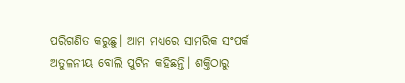ପରିଗଣିତ କରୁଛୁ। ଆମ ମଧ୍ୟରେ ସାମରିକ ସଂପର୍କ ଅତୁଳନୀୟ ବୋଲି ପୁଟିନ କହିଛନ୍ତି। ଶକ୍ତିଠାରୁ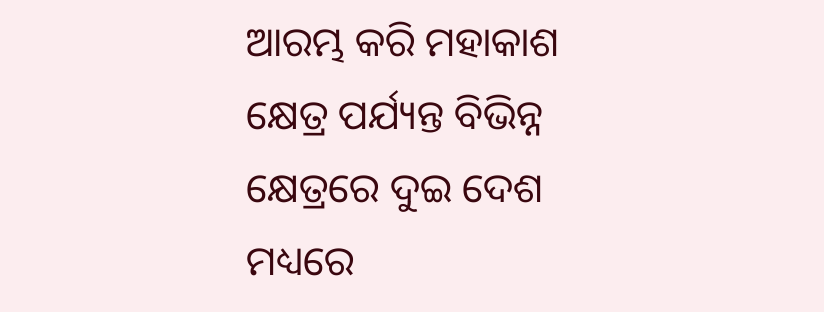ଆରମ୍ଭ କରି ମହାକାଶ କ୍ଷେତ୍ର ପର୍ଯ୍ୟନ୍ତ ବିଭିନ୍ନ କ୍ଷେତ୍ରରେ ଦୁଇ ଦେଶ ମଧ୍ୟରେ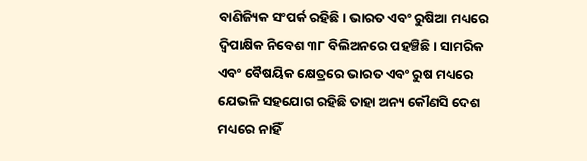ବାଣିଜ୍ୟିକ ସଂପର୍କ ରହିଛି। ଭାରତ ଏବଂ ରୁଷିଆ ମଧ୍ୟରେ ଦ୍ବିପାକ୍ଷିକ ନିବେଶ ୩୮ ବିଲିଅନରେ ପହଞ୍ଚିଛି। ସାମରିକ ଏବଂ ବୈଷୟିକ କ୍ଷେତ୍ରରେ ଭାରତ ଏବଂ ରୁଷ ମଧ୍ୟରେ ଯେଭଳି ସହଯୋଗ ରହିଛି ତାହା ଅନ୍ୟ କୌଣସି ଦେଶ ମଧ୍ୟରେ ନାହିଁ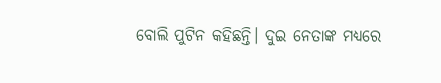ବୋଲି ପୁଟିନ କହିଛନ୍ତି। ଦୁଇ ନେତାଙ୍କ ମଧ୍ୟରେ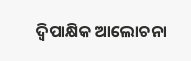ଦ୍ବିପାକ୍ଷିକ ଆଲୋଚନା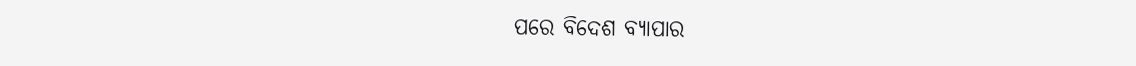ପରେ ବିଦେଶ ବ୍ୟାପାର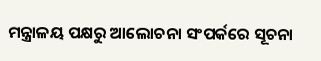ମନ୍ତ୍ରାଳୟ ପକ୍ଷରୁ ଆଲୋଚନା ସଂପର୍କରେ ସୂଚନା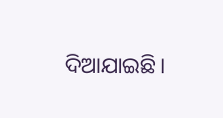ଦିଆଯାଇଛି।